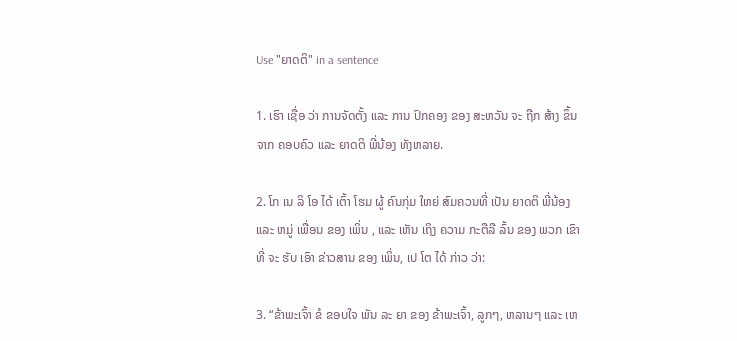Use "ຍາດຕິ" in a sentence

1. ເຮົາ ເຊື່ອ ວ່າ ການຈັດຕັ້ງ ແລະ ການ ປົກຄອງ ຂອງ ສະຫວັນ ຈະ ຖືກ ສ້າງ ຂຶ້ນ ຈາກ ຄອບຄົວ ແລະ ຍາດຕິ ພີ່ນ້ອງ ທັງຫລາຍ.

2. ໂກ ເນ ລິ ໂອ ໄດ້ ເຕົ້າ ໂຮມ ຜູ້ ຄົນກຸ່ມ ໃຫຍ່ ສົມຄວນທີ່ ເປັນ ຍາດຕິ ພີ່ນ້ອງ ແລະ ຫມູ່ ເພື່ອນ ຂອງ ເພິ່ນ , ແລະ ເຫັນ ເຖິງ ຄວາມ ກະຕືລື ລົ້ນ ຂອງ ພວກ ເຂົາ ທີ່ ຈະ ຮັບ ເອົາ ຂ່າວສານ ຂອງ ເພິ່ນ, ເປ ໂຕ ໄດ້ ກ່າວ ວ່າ:

3. “ຂ້າພະເຈົ້າ ຂໍ ຂອບໃຈ ພັນ ລະ ຍາ ຂອງ ຂ້າພະເຈົ້າ, ລູກໆ, ຫລານໆ ແລະ ເຫ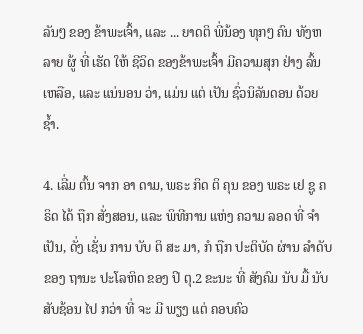ລັນໆ ຂອງ ຂ້າພະເຈົ້າ, ແລະ ... ຍາດຕິ ພີ່ນ້ອງ ທຸກໆ ຄົນ ທັງຫລາຍ ຜູ້ ທີ່ ເຮັດ ໃຫ້ ຊີວິດ ຂອງຂ້າພະເຈົ້າ ມີຄວາມສຸກ ຢ່າງ ລົ້ນ ເຫລືອ, ແລະ ແນ່ນອນ ວ່າ, ແມ່ນ ແຕ່ ເປັນ ຊົ່ວນິລັນດອນ ດ້ວຍ ຊ້ຳ.

4. ເລີ່ມ ຕົ້ນ ຈາກ ອາ ດາມ, ພຣະ ກິດ ຕິ ຄຸນ ຂອງ ພຣະ ເຢ ຊູ ຄຣິດ ໄດ້ ຖືກ ສັ່ງສອນ, ແລະ ພິທີການ ແຫ່ງ ຄວາມ ລອດ ທີ່ ຈໍາເປັນ, ດັ່ງ ເຊັ່ນ ການ ບັບ ຕິ ສະ ມາ, ກໍ ຖືກ ປະຕິບັດ ຜ່ານ ລໍາດັບ ຂອງ ຖານະ ປະໂລຫິດ ຂອງ ປິ ຕຸ.2 ຂະນະ ທີ່ ສັງຄົມ ນັບ ມື້ ນັບສັບຊ້ອນ ໄປ ກວ່າ ທີ່ ຈະ ມີ ພຽງ ແຕ່ ຄອບຄົວ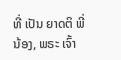ທີ່ ເປັນ ຍາດຕິ ພີ່ນ້ອງ, ພຣະ ເຈົ້າ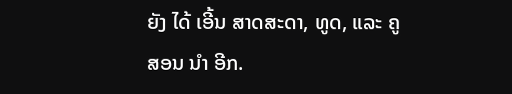ຍັງ ໄດ້ ເອີ້ນ ສາດສະດາ, ທູດ, ແລະ ຄູ ສອນ ນໍາ ອີກ.